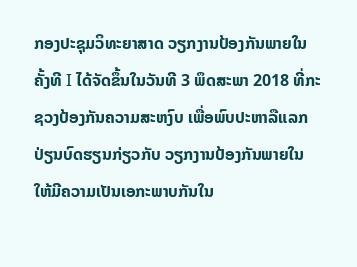ກອງປະຊຸມວິທະຍາສາດ ວຽກງານປ້ອງກັນພາຍໃນ ຄັ້ງທີ I ໄດ້ຈັດຂຶ້ນໃນວັນທີ 3 ພຶດສະພາ 2018 ທີ່ກະຊວງປ້ອງກັນຄວາມສະຫງົບ ເພື່ອພົບປະຫາລືແລກປ່ຽນບົດຮຽນກ່ຽວກັບ ວຽກງານປ້ອງກັນພາຍໃນ ໃຫ້ມີຄວາມເປັນເອກະພາບກັນໃນ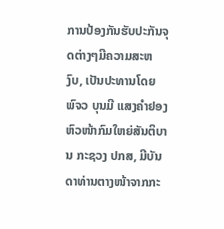ການປ້ອງກັນຮັບປະກັນຈຸດຕ່າງໆມີຄວາມສະຫງົບ, ເປັນປະທານໂດຍ ພົຈວ ບຸນມີ ແສງຄຳຢອງ ຫົວໜ້າກົມໃຫຍ່ສັນຕິບານ ກະຊວງ ປກສ, ມີບັນດາທ່ານຕາງໜ້າຈາກກະ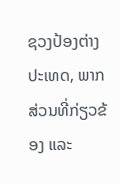ຊວງປ້ອງຕ່າງປະເທດ, ພາກສ່ວນທີ່ກ່ຽວຂ້ອງ ແລະ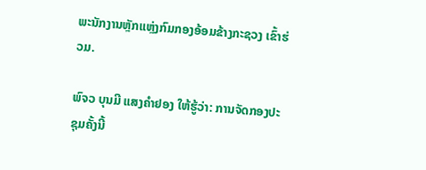ພະນັກງານຫຼັກແຫຼ່ງກົມກອງອ້ອມຂ້າງກະຊວງ ເຂົ້າຮ່ວມ.

ພົຈວ ບຸນມີ ແສງຄຳຢອງ ໃຫ້ຮູ້ວ່າ: ການຈັດກອງປະຊຸມຄັ້ງນີ້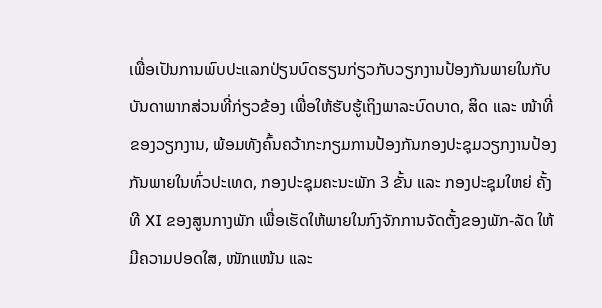ເພື່ອເປັນການພົບປະແລກປ່ຽນບົດຮຽນກ່ຽວກັບວຽກງານປ້ອງກັນພາຍໃນກັບບັນດາພາກສ່ວນທີ່ກ່ຽວຂ້ອງ ເພື່ອໃຫ້ຮັບຮູ້ເຖິງພາລະບົດບາດ, ສິດ ແລະ ໜ້າທີ່ຂອງວຽກງານ, ພ້ອມທັງຄົ້ນຄວ້າກະກຽມການປ້ອງກັນກອງປະຊຸມວຽກງານປ້ອງກັນພາຍໃນທົ່ວປະເທດ, ກອງປະຊຸມຄະນະພັກ 3 ຂັ້ນ ແລະ ກອງປະຊຸມໃຫຍ່ ຄັ້ງທີ XI ຂອງສູນກາງພັກ ເພື່ອເຮັດໃຫ້ພາຍໃນກົງຈັກການຈັດຕັ້ງຂອງພັກ-ລັດ ໃຫ້ມີຄວາມປອດໃສ, ໜັກແໜ້ນ ແລະ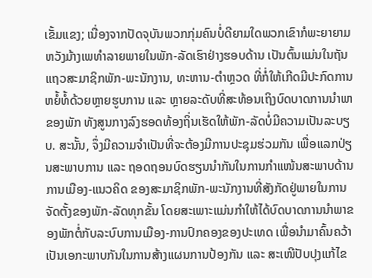ເຂັ້ມແຂງ; ເນື່ອງຈາກປັດຈຸບັນພວກກຸ່ມຄົນບໍ່ດີຍາມໃດພວກເຂົາກໍພະຍາຍາມຫວັງມ້າງເພທຳລາຍພາຍໃນພັກ-ລັດເຮົາຢ່າງຮອບດ້ານ ເປັນຕົ້ນແມ່ນໃນຖັນແຖວສະມາຊິກພັກ-ພະນັກງານ, ທະຫານ-ຕຳຫຼວດ ທີ່ກໍ່ໃຫ້ເກີດມີປະກົດການຫຍໍ້ທໍ້ດ້ວຍຫຼາຍຮູບການ ແລະ ຫຼາຍລະດັບທີ່ສະທ້ອນເຖິງບົດບາດການນຳພາຂອງພັກ ທັງສູນກາງລົງຮອດທ້ອງຖິ່ນເຮັດໃຫ້ພັກ-ລັດບໍ່ມີຄວາມເປັນລະບຽບ. ສະນັ້ນ, ຈຶ່ງມີຄວາມຈຳເປັນທີ່ຈະຕ້ອງມີການປະຊຸມຮ່ວມກັນ ເພື່ອແລກປ່ຽນສະພາບການ ແລະ ຖອດຖອນບົດຮຽນນຳກັນໃນການກຳແໜ້ນສະພາບດ້ານການເມືອງ-ແນວຄິດ ຂອງສະມາຊິກພັກ-ພະນັກງານທີ່ສັງກັດຢູ່ພາຍໃນການຈັດຕັ້ງຂອງພັກ-ລັດທຸກຂັ້ນ ໂດຍສະເພາະແມ່ນກຳໃຫ້ໄດ້ບົດບາດການນຳພາຂອງພັກຕໍ່ກັບລະບົບການເມືອງ-ການປົກຄອງຂອງປະເທດ ເພື່ອນຳມາຄົ້ນຄວ້າເປັນເອກະພາບກັນໃນການສ້າງແຜນການປ້ອງກັນ ແລະ ສະເໜີປັບປຸງແກ້ໄຂ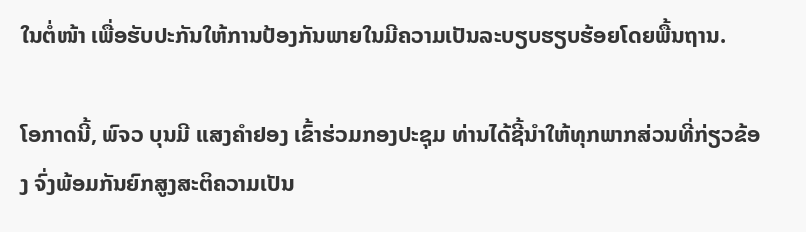ໃນຕໍ່ໜ້າ ເພື່ອຮັບປະກັນໃຫ້ການປ້ອງກັນພາຍໃນມີຄວາມເປັນລະບຽບຮຽບຮ້ອຍໂດຍພື້ນຖານ.

ໂອກາດນີ້, ພົຈວ ບຸນມີ ແສງຄຳຢອງ ເຂົ້າຮ່ວມກອງປະຊຸມ ທ່ານໄດ້ຊີ້ນຳໃຫ້ທຸກພາກສ່ວນທີ່ກ່ຽວຂ້ອງ ຈົ່ງພ້ອມກັນຍົກສູງສະຕິຄວາມເປັນ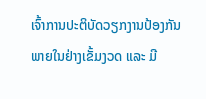ເຈົ້າການປະຕິບັດວຽກງານປ້ອງກັນພາຍໃນຢ່າງເຂັ້ມງວດ ແລະ ມີ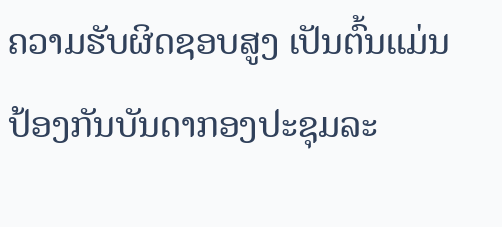ຄວາມຮັບຜິດຊອບສູງ ເປັນຕົ້ນແມ່ນປ້ອງກັນບັນດາກອງປະຊຸມລະ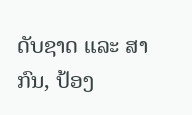ດັບຊາດ ແລະ ສາກົນ, ປ້ອງ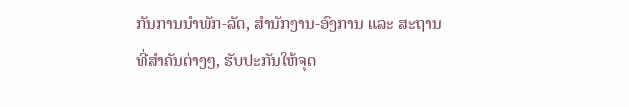ກັນການນຳພັກ-ລັດ, ສຳນັກງານ-ອົງການ ແລະ ສະຖານທີ່ສຳຄັນຕ່າງໆ, ຮັບປະກັນໃຫ້ຈຸດ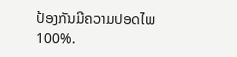ປ້ອງກັນມີຄວາມປອດໄພ 100%.